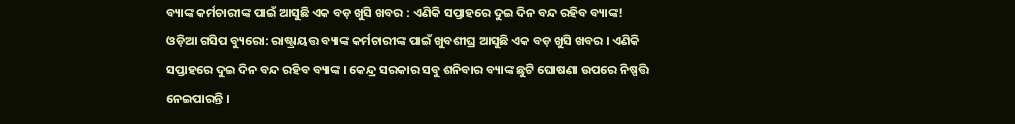ବ୍ୟାଙ୍କ କର୍ମଚାରୀଙ୍କ ପାଇଁ ଆସୁଛି ଏକ ବଡ଼ ଖୁସି ଖବର : ଏଣିକି ସପ୍ତାହରେ ଦୁଇ ଦିନ ବନ୍ଦ ରହିବ ବ୍ୟାଙ୍କ!
ଓଡ଼ିଆ ଗସିପ ବ୍ୟୁରୋ: ରାଷ୍ଟ୍ରାୟତ୍ତ ବ୍ୟାଙ୍କ କର୍ମଚାରୀଙ୍କ ପାଇଁ ଖୁବଶୀଘ୍ର ଆସୁଛି ଏକ ବଡ଼ ଖୁସି ଖବର । ଏଣିକି ସପ୍ତାହରେ ଦୁଇ ଦିନ ବନ୍ଦ ରହିବ ବ୍ୟାଙ୍କ । କେନ୍ଦ୍ର ସରକାର ସବୁ ଶନିବାର ବ୍ୟାଙ୍କ ଛୁଟି ଘୋଷଣା ଉପରେ ନିଷ୍ପତ୍ତି ନେଇପାରନ୍ତି ।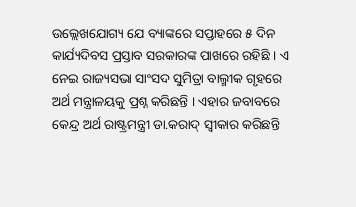ଉଲ୍ଲେଖଯୋଗ୍ୟ ଯେ ବ୍ୟାଙ୍କରେ ସପ୍ତାହରେ ୫ ଦିନ କାର୍ଯ୍ୟଦିବସ ପ୍ରସ୍ତାବ ସରକାରଙ୍କ ପାଖରେ ରହିଛି । ଏ ନେଇ ରାଜ୍ୟସଭା ସାଂସଦ ସୁମିତ୍ରା ବାଲ୍ମୀକ ଗୃହରେ ଅର୍ଥ ମନ୍ତ୍ରାଳୟକୁ ପ୍ରଶ୍ନ କରିଛନ୍ତି । ଏହାର ଜବାବରେ କେନ୍ଦ୍ର ଅର୍ଥ ରାଷ୍ଟ୍ରମନ୍ତ୍ରୀ ଡା.କରାଦ୍ ସ୍ୱୀକାର କରିଛନ୍ତି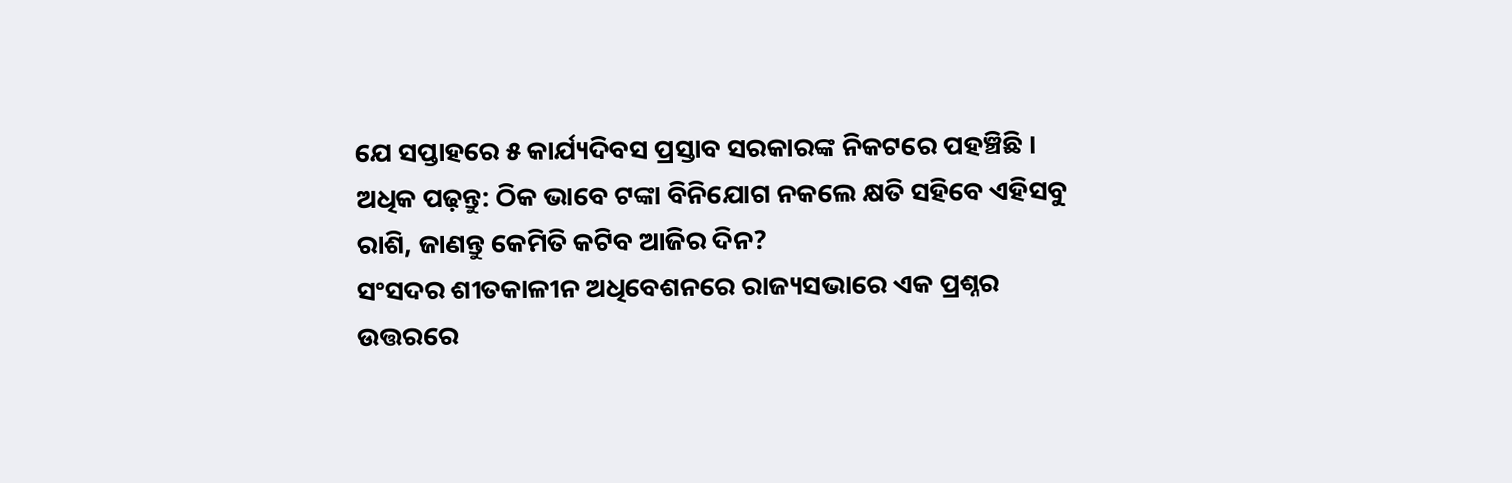ଯେ ସପ୍ତାହରେ ୫ କାର୍ଯ୍ୟଦିବସ ପ୍ରସ୍ତାବ ସରକାରଙ୍କ ନିକଟରେ ପହଞ୍ଚିଛି ।
ଅଧିକ ପଢ଼ନ୍ତୁ: ଠିକ ଭାବେ ଟଙ୍କା ବିନିଯୋଗ ନକଲେ କ୍ଷତି ସହିବେ ଏହିସବୁ ରାଶି, ଜାଣନ୍ତୁ କେମିତି କଟିବ ଆଜିର ଦିନ?
ସଂସଦର ଶୀତକାଳୀନ ଅଧିବେଶନରେ ରାଜ୍ୟସଭାରେ ଏକ ପ୍ରଶ୍ନର ଉତ୍ତରରେ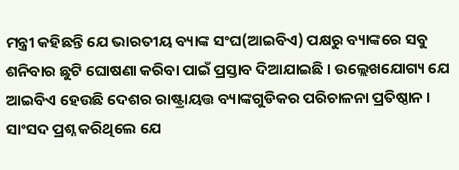ମନ୍ତ୍ରୀ କହିଛନ୍ତି ଯେ ଭାରତୀୟ ବ୍ୟାଙ୍କ ସଂଘ(ଆଇବିଏ) ପକ୍ଷରୁ ବ୍ୟାଙ୍କରେ ସବୁ ଶନିବାର ଛୁଟି ଘୋଷଣା କରିବା ପାଇଁ ପ୍ରସ୍ତାବ ଦିଆଯାଇଛି । ଉଲ୍ଲେଖଯୋଗ୍ୟ ଯେ ଆଇବିଏ ହେଉଛି ଦେଶର ରାଷ୍ଟ୍ରାୟତ୍ତ ବ୍ୟାଙ୍କଗୁଡିକର ପରିଚାଳନା ପ୍ରତିଷ୍ଠାନ ।
ସାଂସଦ ପ୍ରଶ୍ନ କରିଥିଲେ ଯେ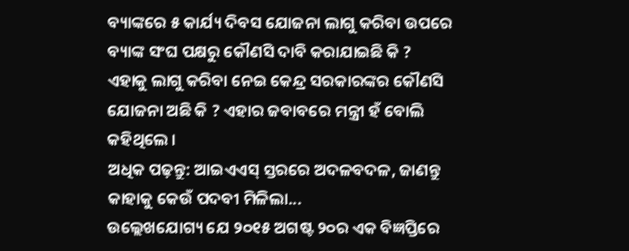ବ୍ୟାଙ୍କରେ ୫ କାର୍ଯ୍ୟ ଦିବସ ଯୋଜନା ଲାଗୁ କରିବା ଉପରେ ବ୍ୟାଙ୍କ ସଂଘ ପକ୍ଷରୁ କୌଣସି ଦାବି କରାଯାଇଛି କି ? ଏହାକୁ ଲାଗୁ କରିବା ନେଇ କେନ୍ଦ୍ର ସରକାରଙ୍କର କୌଣସି ଯୋଜନା ଅଛି କି ? ଏହାର ଜବାବରେ ମନ୍ତ୍ରୀ ହଁ ବୋଲି କହିଥିଲେ ।
ଅଧିକ ପଢ଼ନ୍ତୁ: ଆଇଏଏସ୍ ସ୍ତରରେ ଅଦଳବଦଳ, ଜାଣନ୍ତୁ କାହାକୁ କେଉଁ ପଦବୀ ମିଳିଲା...
ଉଲ୍ଲେଖଯୋଗ୍ୟ ଯେ ୨୦୧୫ ଅଗଷ୍ଟ ୨୦ର ଏକ ବିଜ୍ଞପ୍ତିରେ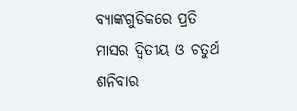ବ୍ୟାଙ୍କଗୁଡିକରେ ପ୍ରତି ମାସର ଦ୍ୱିତୀୟ ଓ ଚତୁର୍ଥ ଶନିବାର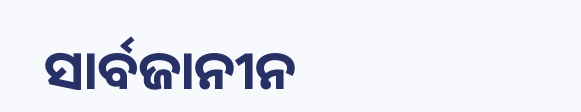ସାର୍ବଜାନୀନ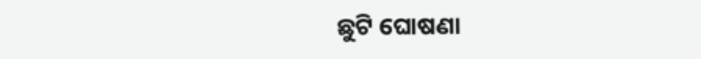ଛୁଟି ଘୋଷଣା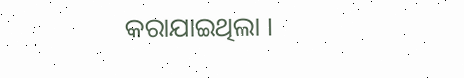କରାଯାଇଥିଲା ।